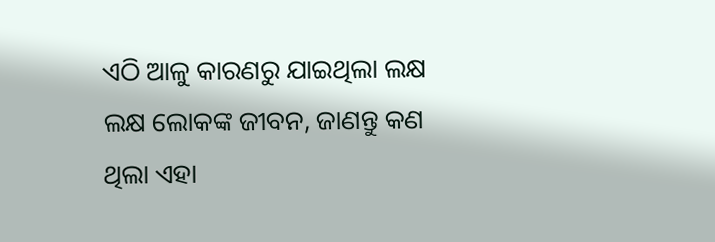ଏଠି ଆଳୁ କାରଣରୁ ଯାଇଥିଲା ଲକ୍ଷ ଲକ୍ଷ ଲୋକଙ୍କ ଜୀବନ, ଜାଣନ୍ତୁ କଣ ଥିଲା ଏହା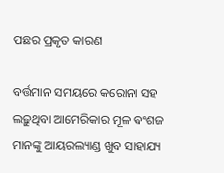ପଛର ପ୍ରକୃତ କାରଣ

ବର୍ତ୍ତମାନ ସମୟରେ କରୋନା ସହ ଲଢ଼ୁଥିବା ଆମେରିକାର ମୂଳ ଵଂଶଜ ମାନଙ୍କୁ ଆୟରଲ୍ୟାଣ୍ଡ ଖୁବ ସାହାଯ୍ୟ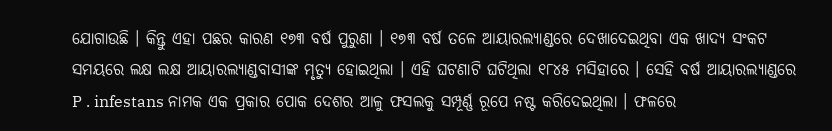ଯୋଗାଉଛି । କିନ୍ତୁ ଏହା ପଛର କାରଣ ୧୭୩ ବର୍ଷ ପୁରୁଣା । ୧୭୩ ବର୍ଷ ତଳେ ଆୟାରଲ୍ୟାଣ୍ଡରେ ଦେଖାଦେଇଥିବା ଏକ ଖାଦ୍ୟ ସଂକଟ ସମୟରେ ଲକ୍ଷ ଲକ୍ଷ ଆୟାରଲ୍ୟାଣ୍ଡବାସୀଙ୍କ ମୃତ୍ୟୁ ହୋଇଥିଲା । ଏହି ଘଟଣାଟି ଘଟିଥିଲା ୧୮୪୫ ମସିହାରେ । ସେହି ବର୍ଷ ଆୟାରଲ୍ୟାଣ୍ଡରେ P . infestans ନାମକ ଏକ ପ୍ରକାର ପୋକ ଦେଶର ଆଳୁ ଫସଲକୁ ସମ୍ପୂର୍ଣ୍ଣ ରୂପେ ନଷ୍ଟ କରିଦେଇଥିଲା । ଫଳରେ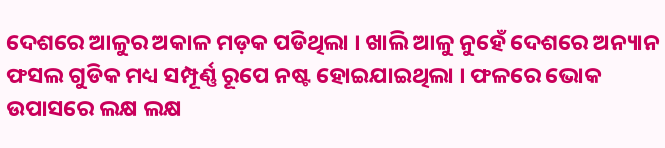ଦେଶରେ ଆଳୁର ଅକାଳ ମଡ଼କ ପଡିଥିଲା । ଖାଲି ଆଳୁ ନୁହେଁ ଦେଶରେ ଅନ୍ୟାନ ଫସଲ ଗୁଡିକ ମଧ୍ୟ ସମ୍ପୂର୍ଣ୍ଣ ରୂପେ ନଷ୍ଟ ହୋଇଯାଇଥିଲା । ଫଳରେ ଭୋକ ଉପାସରେ ଲକ୍ଷ ଲକ୍ଷ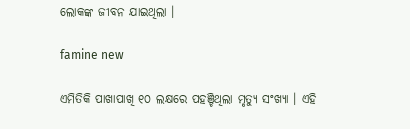ଲୋକଙ୍କ ଜୀବନ ଯାଇଥିଲା ।

famine new

ଏମିତିକି ପାଖାପାଖି ୧୦ ଲକ୍ଷରେ ପହଞ୍ଚିଥିଲା ମୃତ୍ୟୁ ସଂଖ୍ୟା । ଏହି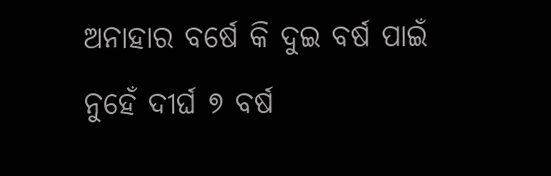ଅନାହାର ବର୍ଷେ କି ଦୁଇ ବର୍ଷ ପାଇଁ ନୁହେଁ ଦୀର୍ଘ ୭ ବର୍ଷ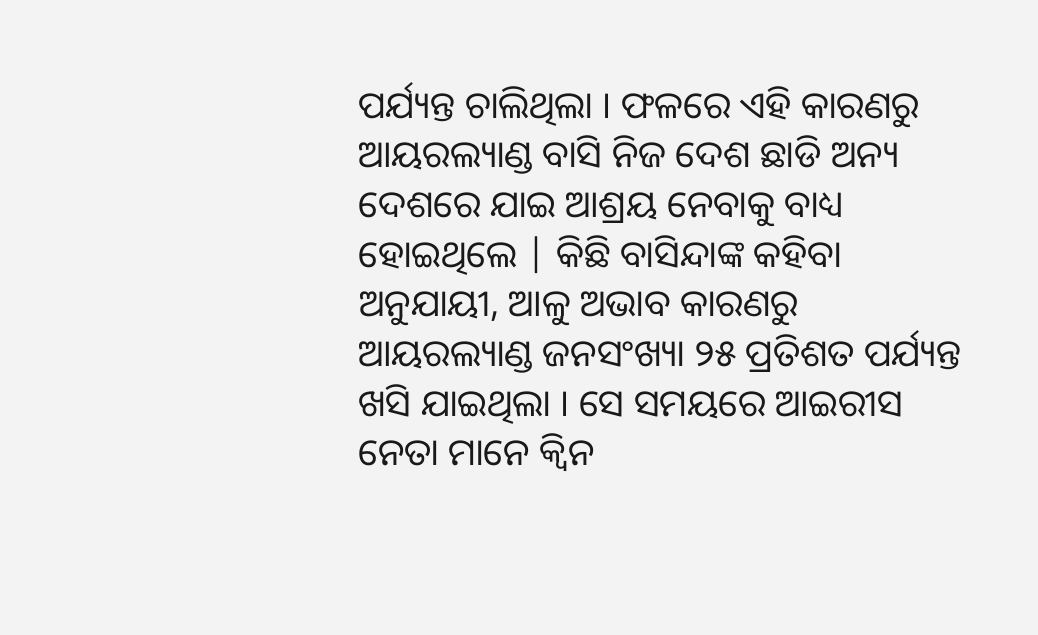ପର୍ଯ୍ୟନ୍ତ ଚାଲିଥିଲା । ଫଳରେ ଏହି କାରଣରୁ ଆୟରଲ୍ୟାଣ୍ଡ ବାସି ନିଜ ଦେଶ ଛାଡି ଅନ୍ୟ ଦେଶରେ ଯାଇ ଆଶ୍ରୟ ନେବାକୁ ବାଧ୍ୟ ହୋଇଥିଲେ | କିଛି ବାସିନ୍ଦାଙ୍କ କହିବା ଅନୁଯାୟୀ, ଆଳୁ ଅଭାବ କାରଣରୁ ଆୟରଲ୍ୟାଣ୍ଡ ଜନସଂଖ୍ୟା ୨୫ ପ୍ରତିଶତ ପର୍ଯ୍ୟନ୍ତ ଖସି ଯାଇଥିଲା । ସେ ସମୟରେ ଆଇରୀସ ନେତା ମାନେ କ୍ୱିନ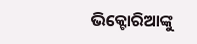ଭିକ୍ଟୋରିଆଙ୍କୁ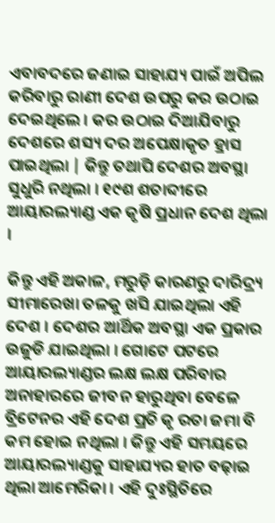ଏବାବଦରେ ଜଣାଇ ସାହାଯ୍ୟ ପାଇଁ ଅପିଲ କରିବାରୁ ରାଣୀ ଦେଶ ଉପରୁ କର ଉଠାଇ ଦେଇଥିଲେ । କର ଉଠାଇ ଦିଆଯିବାରୁ ଦେଶରେ ଶସ୍ୟ ଦର ଅପେକ୍ଷାକୃତ ହ୍ରାସ ପାଇଥିଲା | କିନ୍ତୁ ତଥାପି ଦେଶର ଅବସ୍ଥା ସୁଧୁରି ନଥିଲା । ୧୯ଶ ଶତାବ୍ଦୀରେ ଆୟାରଲ୍ୟାଣ୍ଡ ଏକ କୃଷି ପ୍ରଧାନ ଦେଶ ଥିଲା ।

କିନ୍ତୁ ଏହି ଅକାଳ, ମରୁଡ଼ି କାରଣରୁ ଦାରିଦ୍ର୍ୟ ସୀମାରେଖା ତଳକୁ ଖସି ଯାଇଥିଲା ଏହି ଦେଶ । ଦେଶର ଆର୍ଥିକ ଅବସ୍ଥା ଏକ ପ୍ରକାର ଉଜୁଡି ଯାଇଥିଲା । ଗୋଟେ ପଟରେ ଆୟାରଲ୍ୟାଣ୍ଡର ଲକ୍ଷ ଲକ୍ଷ ପରିବାର ଅନାହାରରେ ଜୀବନ ହାରୁଥିବା ବେଳେ ବ୍ରିଟେନର ଏହି ଦେଶ ପ୍ରତି କୃ ରତା ଜମା ବି କମ ହୋଇ ନଥିଲା । କିନ୍ତୁ ଏହି ସମୟରେ ଆୟାରଲ୍ୟାଣ୍ଡକୁ ସାହାଯ୍ୟର ହାତ ବଢ଼ାଇ ଥିଲା ଆମେରିକା । ଏହି ଦୁଃସ୍ଥିତିରେ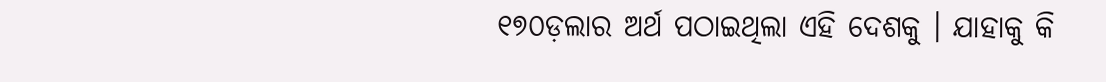୧୭୦ଡ଼ଲାର ଅର୍ଥ ପଠାଇଥିଲା ଏହି ଦେଶକୁ । ଯାହାକୁ କି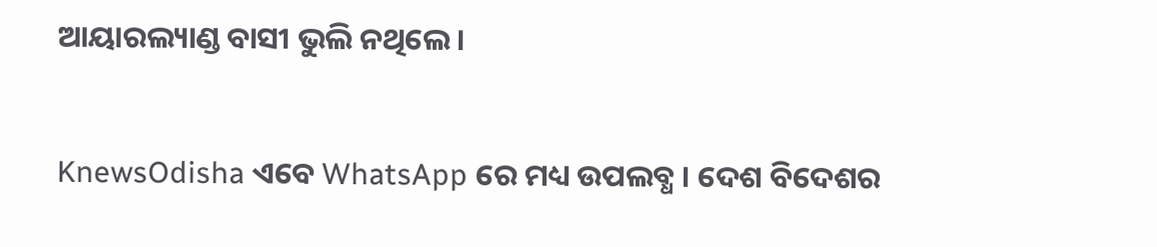ଆୟାରଲ୍ୟାଣ୍ଡ ବାସୀ ଭୁଲି ନଥିଲେ ।


KnewsOdisha ଏବେ WhatsApp ରେ ମଧ୍ୟ ଉପଲବ୍ଧ । ଦେଶ ବିଦେଶର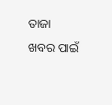ତାଜା ଖବର ପାଇଁ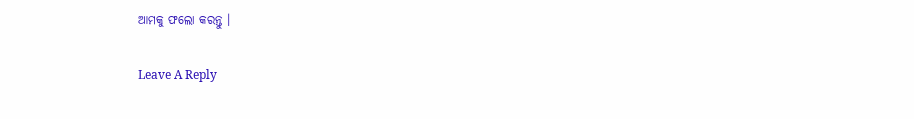ଆମକୁ ଫଲୋ କରନ୍ତୁ ।

Leave A Reply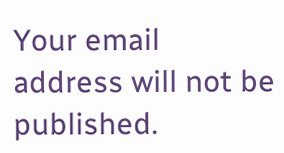Your email address will not be published.